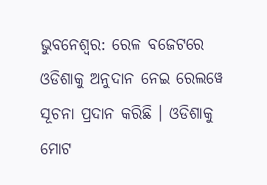ଭୁବନେଶ୍ୱର: ରେଳ ବଜେଟରେ ଓଡିଶାକୁ ଅନୁଦାନ ନେଇ ରେଲୱେ ସୂଚନା ପ୍ରଦାନ କରିଛି । ଓଡିଶାକୁ ମୋଟ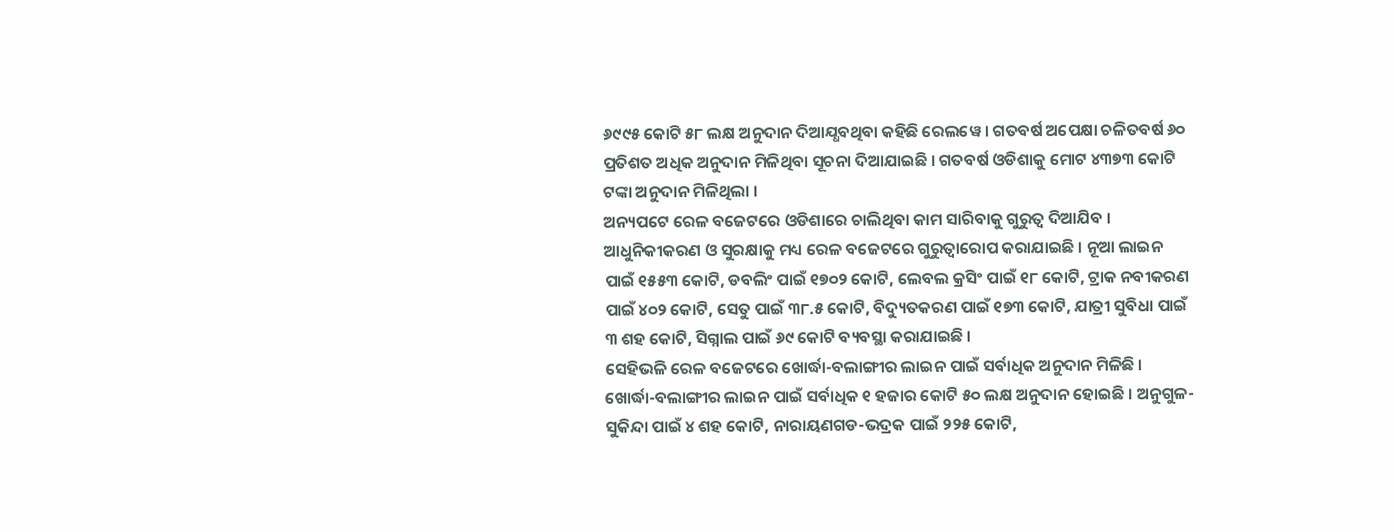୬୯୯୫ କୋଟି ୫୮ ଲକ୍ଷ ଅନୁଦାନ ଦିଆଯ୍ଧବଥିବା କହିଛି ରେଲୱେ । ଗତବର୍ଷ ଅପେକ୍ଷା ଚଳିତବର୍ଷ ୬୦ ପ୍ରତିଶତ ଅଧିକ ଅନୁଦାନ ମିଳିଥିବା ସୂଚନା ଦିଆଯାଇଛି । ଗତବର୍ଷ ଓଡିଶାକୁ ମୋଟ ୪୩୭୩ କୋଟି ଟଙ୍କା ଅନୁଦାନ ମିଳିଥିଲା ।
ଅନ୍ୟପଟେ ରେଳ ବଜେଟରେ ଓଡିଶାରେ ଚାଲିଥିବା କାମ ସାରିବାକୁ ଗୁରୁତ୍ୱ ଦିଆଯିବ । ଆଧୁନିକୀକରଣ ଓ ସୁରକ୍ଷାକୁ ମଧ୍ୟ ରେଳ ବଜେଟରେ ଗୁରୁତ୍ୱାରୋପ କରାଯାଇଛି । ନୂଆ ଲାଇନ ପାଇଁ ୧୫୫୩ କୋଟି, ଡବଲିଂ ପାଇଁ ୧୭୦୨ କୋଟି, ଲେବଲ କ୍ରସିଂ ପାଇଁ ୧୮ କୋଟି, ଟ୍ରାକ ନବୀକରଣ ପାଇଁ ୪୦୨ କୋଟି, ସେତୁ ପାଇଁ ୩୮.୫ କୋଟି, ବିଦ୍ୟୁତକରଣ ପାଇଁ ୧୭୩ କୋଟି, ଯାତ୍ରୀ ସୁବିଧା ପାଇଁ ୩ ଶହ କୋଟି, ସିଗ୍ନାଲ ପାଇଁ ୬୯ କୋଟି ବ୍ୟବସ୍ଥା କରାଯାଇଛି ।
ସେହିଭଳି ରେଳ ବଜେଟରେ ଖୋର୍ଦ୍ଧା-ବଲାଙ୍ଗୀର ଲାଇନ ପାଇଁ ସର୍ବାଧିକ ଅନୁଦାନ ମିଳିଛି । ଖୋର୍ଦ୍ଧା-ବଲାଙ୍ଗୀର ଲାଇନ ପାଇଁ ସର୍ବାଧିକ ୧ ହଜାର କୋଟି ୫୦ ଲକ୍ଷ ଅନୁଦାନ ହୋଇଛି । ଅନୁଗୁଳ-ସୁକିନ୍ଦା ପାଇଁ ୪ ଶହ କୋଟି, ନାରାୟଣଗଡ-ଭଦ୍ରକ ପାଇଁ ୨୨୫ କୋଟି,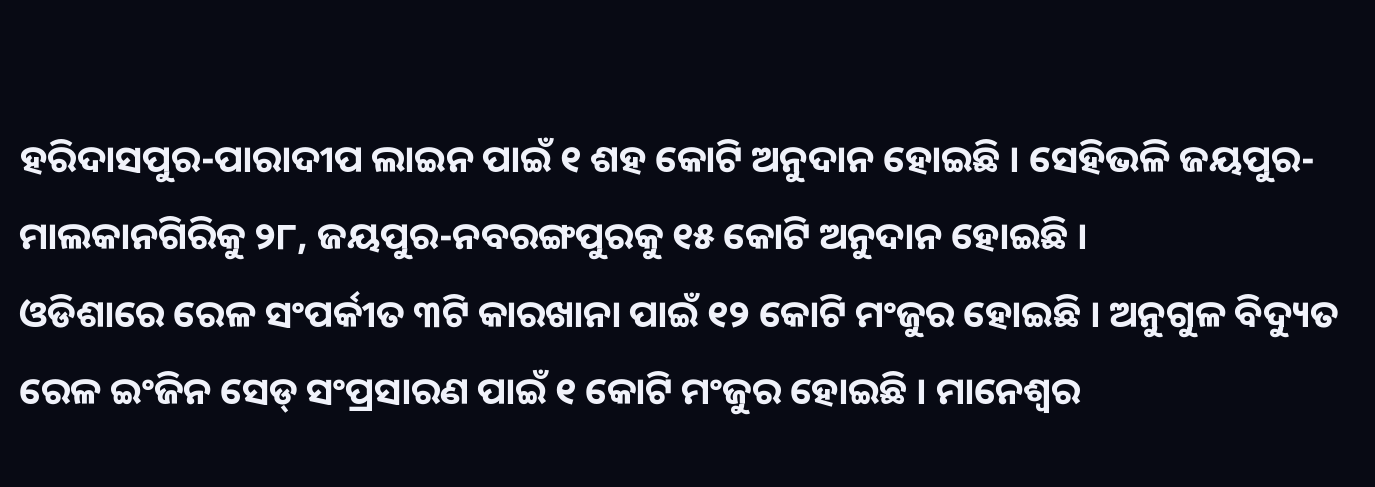ହରିଦାସପୁର-ପାରାଦୀପ ଲାଇନ ପାଇଁ ୧ ଶହ କୋଟି ଅନୁଦାନ ହୋଇଛି । ସେହିଭଳି ଜୟପୁର-ମାଲକାନଗିରିକୁ ୨୮, ଜୟପୁର-ନବରଙ୍ଗପୁରକୁ ୧୫ କୋଟି ଅନୁଦାନ ହୋଇଛି ।
ଓଡିଶାରେ ରେଳ ସଂପର୍କୀତ ୩ଟି କାରଖାନା ପାଇଁ ୧୨ କୋଟି ମଂଜୁର ହୋଇଛି । ଅନୁଗୁଳ ବିଦ୍ୟୁତ ରେଳ ଇଂଜିନ ସେଡ୍ ସଂପ୍ରସାରଣ ପାଇଁ ୧ କୋଟି ମଂଜୁର ହୋଇଛି । ମାନେଶ୍ୱର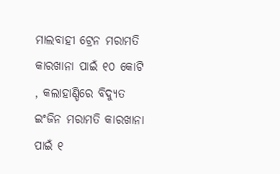ମାଲବାହୀ ଟ୍ରେନ ମରାମତି କାରଖାନା ପାଇଁ ୧୦ କୋଟି , କଲାହାଣ୍ଡିରେ ବିଦ୍ୟୁତ ଇଂଜିନ ମରାମତି କାରଖାନା ପାଇଁ ୧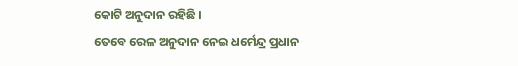କୋଟି ଅନୁଦାନ ରହିଛି ।
ତେବେ ରେଳ ଅନୁଦାନ ନେଇ ଧର୍ମେନ୍ଦ୍ର ପ୍ରଧାନ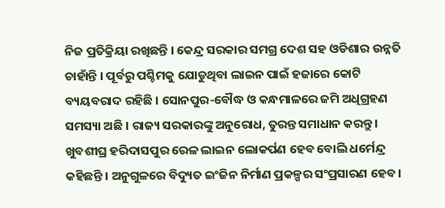ନିଜ ପ୍ରତିକ୍ରିୟା ରଖିଛନ୍ତି । କେନ୍ଦ୍ର ସରକାର ସମଗ୍ର ଦେଶ ସହ ଓଡିଶାର ଉନ୍ନତି ଚାହାଁନ୍ତି । ପୂର୍ବରୁ ପଶ୍ଚିମକୁ ଯୋଡୁଥିବା ଲାଇନ ପାଇଁ ହଜାରେ କୋଟି ବ୍ୟୟବରାଦ ରହିଛି । ସୋନପୁର-ବୌଦ୍ଧ ଓ କନ୍ଧମାଳରେ ଜମି ଅଧିଗ୍ରହଣ ସମସ୍ୟା ଅଛି । ରାଜ୍ୟ ସରକାରଙ୍କୁ ଅନୁରୋଧ, ତୁରନ୍ତ ସମାଧାନ କରନ୍ତୁ । ଖୁବଶୀଘ୍ର ହରିଦାସପୁର ରେଳ ଲାଇନ ଲୋକର୍ପଣ ହେବ ବୋଲି ଧର୍ମେନ୍ଦ୍ର କହିଛନ୍ତି । ଅନୁଗୁଳରେ ବିଦ୍ୟୁତ ଇଂଜିନ ନିର୍ମାଣ ପ୍ରକଳ୍ପର ସଂପ୍ରସାରଣ ହେବ ।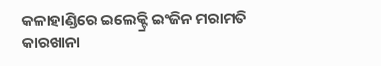କଳାହାଣ୍ଡିରେ ଇଲେକ୍ଟ୍ରି ଇଂଜିନ ମରାମତି କାରଖାନା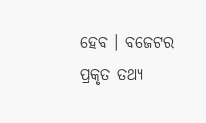ହେବ । ବଜେଟର ପ୍ରକୃତ ତଥ୍ୟ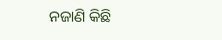ନଜାଣି କିଛି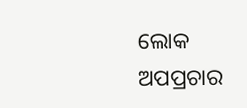ଲୋକ ଅପପ୍ରଚାର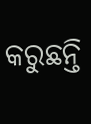କରୁଛନ୍ତି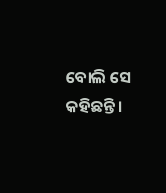ବୋଲି ସେ କହିଛନ୍ତି ।